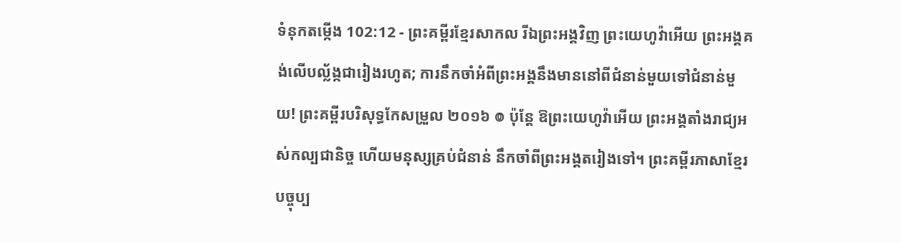ទំនុកតម្កើង 102:12 - ព្រះគម្ពីរខ្មែរសាកល រីឯព្រះអង្គវិញ ព្រះយេហូវ៉ាអើយ ព្រះអង្គគង់លើបល្ល័ង្កជារៀងរហូត; ការនឹកចាំអំពីព្រះអង្គនឹងមាននៅពីជំនាន់មួយទៅជំនាន់មួយ! ព្រះគម្ពីរបរិសុទ្ធកែសម្រួល ២០១៦ ៙ ប៉ុន្តែ ឱព្រះយេហូវ៉ាអើយ ព្រះអង្គតាំងរាជ្យអស់កល្បជានិច្ច ហើយមនុស្សគ្រប់ជំនាន់ នឹកចាំពីព្រះអង្គតរៀងទៅ។ ព្រះគម្ពីរភាសាខ្មែរបច្ចុប្ប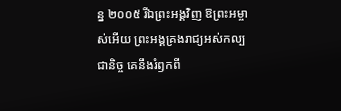ន្ន ២០០៥ រីឯព្រះអង្គវិញ ឱព្រះអម្ចាស់អើយ ព្រះអង្គគ្រងរាជ្យអស់កល្បជានិច្ច គេនឹងរំឭកពី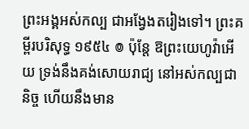ព្រះអង្គអស់កល្ប ជាអង្វែងតរៀងទៅ។ ព្រះគម្ពីរបរិសុទ្ធ ១៩៥៤ ៙ ប៉ុន្តែ ឱព្រះយេហូវ៉ាអើយ ទ្រង់នឹងគង់សោយរាជ្យ នៅអស់កល្បជានិច្ច ហើយនឹងមាន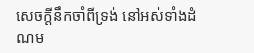សេចក្ដីនឹកចាំពីទ្រង់ នៅអស់ទាំងដំណម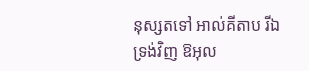នុស្សតទៅ អាល់គីតាប រីឯទ្រង់វិញ ឱអុល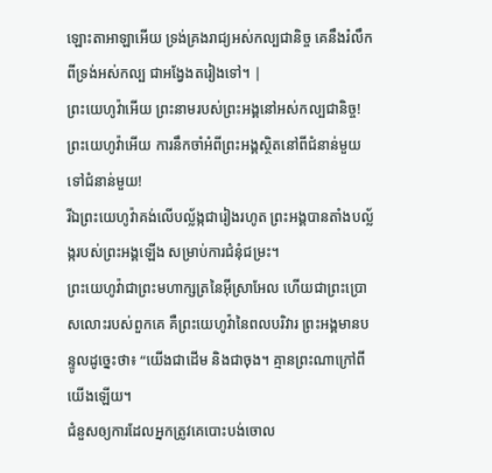ឡោះតាអាឡាអើយ ទ្រង់គ្រងរាជ្យអស់កល្បជានិច្ច គេនឹងរំលឹកពីទ្រង់អស់កល្ប ជាអង្វែងតរៀងទៅ។ |
ព្រះយេហូវ៉ាអើយ ព្រះនាមរបស់ព្រះអង្គនៅអស់កល្បជានិច្ច! ព្រះយេហូវ៉ាអើយ ការនឹកចាំអំពីព្រះអង្គស្ថិតនៅពីជំនាន់មួយទៅជំនាន់មួយ!
រីឯព្រះយេហូវ៉ាគង់លើបល្ល័ង្កជារៀងរហូត ព្រះអង្គបានតាំងបល្ល័ង្ករបស់ព្រះអង្គឡើង សម្រាប់ការជំនុំជម្រះ។
ព្រះយេហូវ៉ាជាព្រះមហាក្សត្រនៃអ៊ីស្រាអែល ហើយជាព្រះប្រោសលោះរបស់ពួកគេ គឺព្រះយេហូវ៉ានៃពលបរិវារ ព្រះអង្គមានបន្ទូលដូច្នេះថា៖ “យើងជាដើម និងជាចុង។ គ្មានព្រះណាក្រៅពីយើងឡើយ។
ជំនួសឲ្យការដែលអ្នកត្រូវគេបោះបង់ចោល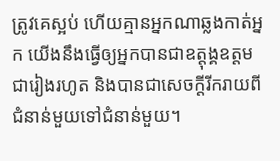ត្រូវគេស្អប់ ហើយគ្មានអ្នកណាឆ្លងកាត់អ្នក យើងនឹងធ្វើឲ្យអ្នកបានជាឧត្ដុង្គឧត្ដមជារៀងរហូត និងបានជាសេចក្ដីរីករាយពីជំនាន់មួយទៅជំនាន់មួយ។